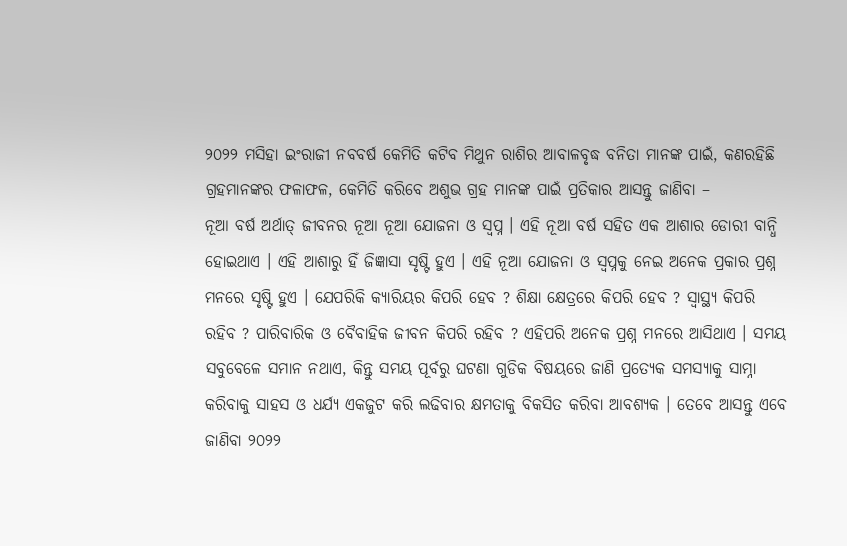୨୦୨୨ ମସିହା ଇଂରାଜୀ ନବବର୍ଷ କେମିତି କଟିବ ମିଥୁନ ରାଶିର ଆବାଳବୃଦ୍ଧ ବନିତା ମାନଙ୍କ ପାଇଁ, କଣରହିଛି ଗ୍ରହମାନଙ୍କର ଫଳାଫଳ, କେମିତି କରିବେ ଅଶୁଭ ଗ୍ରହ ମାନଙ୍କ ପାଇଁ ପ୍ରତିକାର ଆସନ୍ତୁ ଜାଣିବା –
ନୂଆ ବର୍ଷ ଅର୍ଥାତ୍ ଜୀବନର ନୂଆ ନୂଆ ଯୋଜନା ଓ ସ୍ଵପ୍ନ । ଏହି ନୂଆ ବର୍ଷ ସହିତ ଏକ ଆଶାର ଡୋରୀ ବାନ୍ଧି ହୋଇଥାଏ । ଏହି ଆଶାରୁ ହିଁ ଜିଜ୍ଞାସା ସୃଷ୍ଟି ହୁଏ । ଏହି ନୂଆ ଯୋଜନା ଓ ସ୍ଵପ୍ନକୁ ନେଇ ଅନେକ ପ୍ରକାର ପ୍ରଶ୍ନ ମନରେ ସୃଷ୍ଟି ହୁଏ । ଯେପରିକି କ୍ୟାରିୟର କିପରି ହେବ ? ଶିକ୍ଷା କ୍ଷେତ୍ରରେ କିପରି ହେବ ? ସ୍ୱାସ୍ଥ୍ୟ କିପରି ରହିବ ? ପାରିବାରିକ ଓ ବୈବାହିକ ଜୀବନ କିପରି ରହିବ ? ଏହିପରି ଅନେକ ପ୍ରଶ୍ନ ମନରେ ଆସିଥାଏ । ସମୟ ସବୁବେଳେ ସମାନ ନଥାଏ, କିନ୍ତୁ ସମୟ ପୂର୍ବରୁ ଘଟଣା ଗୁଡିକ ବିଷୟରେ ଜାଣି ପ୍ରତ୍ୟେକ ସମସ୍ୟାକୁ ସାମ୍ନା କରିବାକୁ ସାହସ ଓ ଧର୍ଯ୍ୟ ଏକଜୁଟ କରି ଲଢିବାର କ୍ଷମତାକୁ ବିକସିତ କରିବା ଆବଶ୍ୟକ । ତେବେ ଆସନ୍ତୁ ଏବେ ଜାଣିବା ୨୦୨୨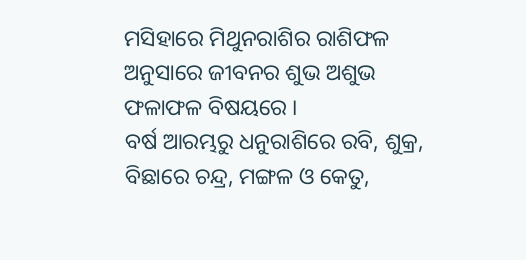ମସିହାରେ ମିଥୁନରାଶିର ରାଶିଫଳ ଅନୁସାରେ ଜୀବନର ଶୁଭ ଅଶୁଭ ଫଳାଫଳ ବିଷୟରେ ।
ବର୍ଷ ଆରମ୍ଭରୁ ଧନୁରାଶିରେ ରବି, ଶୁକ୍ର, ବିଛାରେ ଚନ୍ଦ୍ର, ମଙ୍ଗଳ ଓ କେତୁ,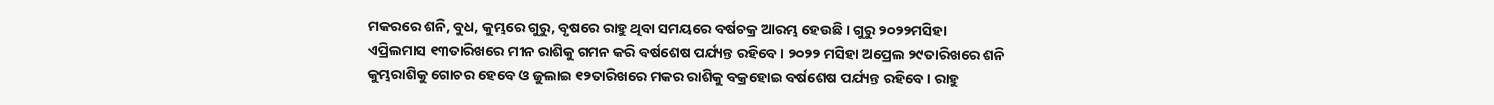ମକରରେ ଶନି, ବୁଧ, କୁମ୍ଭରେ ଗୁରୁ, ବୃଷରେ ରାହୁ ଥିବା ସମୟରେ ବର୍ଷଚକ୍ର ଆରମ୍ଭ ହେଉଛି । ଗୁରୁ ୨୦୨୨ମସିହା ଏପ୍ରିଲମାସ ୧୩ତାରିଖରେ ମୀନ ରାଶିକୁ ଗମନ କରି ବର୍ଷଶେଷ ପର୍ଯ୍ୟନ୍ତ ରହିବେ । ୨୦୨୨ ମସିହା ଅପ୍ରେଲ ୨୯ତାରିଖରେ ଶନି କୁମ୍ଭରାଶିକୁ ଗୋଚର ହେବେ ଓ ଜୁଲାଇ ୧୨ତାରିଖରେ ମକର ରାଶିକୁ ବକ୍ରହୋଇ ବର୍ଷଶେଷ ପର୍ଯ୍ୟନ୍ତ ରହିବେ । ରାହୁ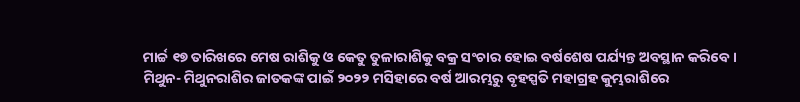ମାର୍ଚ୍ଚ ୧୭ ତାରିଖରେ ମେଷ ରାଶିକୁ ଓ କେତୁ ତୁଳାରାଶିକୁ ବକ୍ର ସଂଚାର ହୋଇ ବର୍ଷଶେଷ ପର୍ଯ୍ୟନ୍ତ ଅବସ୍ଥାନ କରିବେ ।
ମିଥୁନ- ମିଥୁନରାଶିର ଜାତକଙ୍କ ପାଇଁ ୨୦୨୨ ମସିହାରେ ବର୍ଷ ଆରମ୍ଭରୁ ବୃହସ୍ପତି ମହାଗ୍ରହ କୁମ୍ଭରାଶିରେ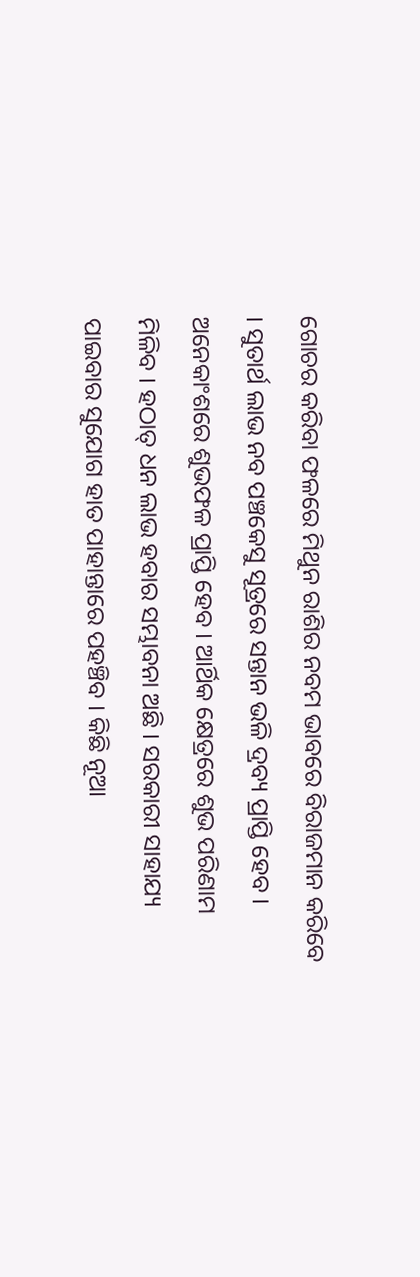ଗୋଚର କରିବା ଫଳରେ ମିଥୁନ ରାଶିର ନବମ ଭାବରେ ବିରାଜମାନ କରିବେ । ସୁତାର୍ଥ ଲାଭ ନବ ପଞ୍ଚକେସୁ ସୂତ୍ରରେ ସନ୍ତାନ ଭଳି ଦ୍ରବ୍ୟ ପ୍ରାପ୍ତି ହେବ । ଅନେକାଂଶରେ ଶୁଭଫଳ ପ୍ରାପ୍ତି ହେବ । ଆର୍ଥିକ କ୍ଷେତ୍ରରେ ଶୁଭ ପରିଣାମ ମିଳିବ । ହଠାତ୍ ଧନ ଲାଭ ହବାର ସମ୍ଭାବନା ଅଛି । ସରକାରୀ ସାହାଯ୍ୟ ପାଇବାର ସୁଯୋଗ ହାତ ପାହାନ୍ତାରେ ପହଞ୍ଚିବ । କିଛି ନୂଆ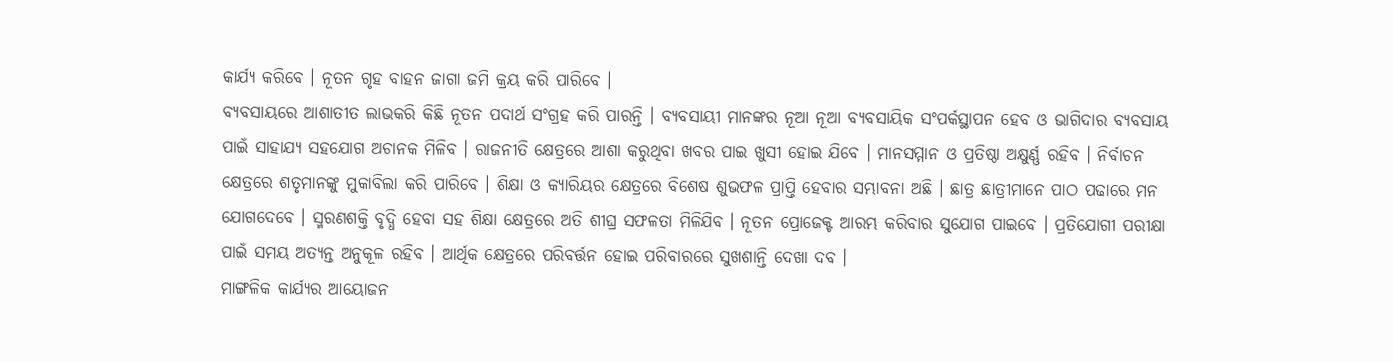କାର୍ଯ୍ୟ କରିବେ । ନୂତନ ଗୃହ ବାହନ ଜାଗା ଜମି କ୍ରୟ କରି ପାରିବେ ।
ବ୍ୟବସାୟରେ ଆଶାତୀତ ଲାଭକରି କିଛି ନୂତନ ପଦାର୍ଥ ସଂଗ୍ରହ କରି ପାରନ୍ତି । ବ୍ୟବସାୟୀ ମାନଙ୍କର ନୂଆ ନୂଆ ବ୍ୟବସାୟିକ ସଂପର୍କସ୍ଥାପନ ହେବ ଓ ଭାଗିଦାର ବ୍ୟବସାୟ ପାଇଁ ସାହାଯ୍ୟ ସହଯୋଗ ଅଚାନକ ମିଳିବ । ରାଜନୀତି କ୍ଷେତ୍ରରେ ଆଶା କରୁଥିବା ଖବର ପାଇ ଖୁସୀ ହୋଇ ଯିବେ । ମାନସମ୍ମାନ ଓ ପ୍ରତିଷ୍ଠା ଅକ୍ଷୁର୍ଣ୍ଣ ରହିବ । ନିର୍ବାଚନ କ୍ଷେତ୍ରରେ ଶତୃମାନଙ୍କୁ ମୁକାବିଲା କରି ପାରିବେ । ଶିକ୍ଷା ଓ କ୍ୟାରିୟର କ୍ଷେତ୍ରରେ ବିଶେଷ ଶୁଭଫଳ ପ୍ରାପ୍ତି ହେବାର ସମ୍ଭାବନା ଅଛି । ଛାତ୍ର ଛାତ୍ରୀମାନେ ପାଠ ପଢାରେ ମନ ଯୋଗଦେବେ । ସ୍ମରଣଶକ୍ତି ବୃଦ୍ଧି ହେବା ସହ ଶିକ୍ଷା କ୍ଷେତ୍ରରେ ଅତି ଶୀଘ୍ର ସଫଳତା ମିଳିଯିବ । ନୂତନ ପ୍ରୋଜେକ୍ଟ ଆରମ୍ଭ କରିବାର ସୁଯୋଗ ପାଇବେ । ପ୍ରତିଯୋଗୀ ପରୀକ୍ଷା ପାଇଁ ସମୟ ଅତ୍ୟନ୍ତ ଅନୁକୂଳ ରହିବ । ଆର୍ଥିକ କ୍ଷେତ୍ରରେ ପରିବର୍ତ୍ତନ ହୋଇ ପରିବାରରେ ସୁଖଶାନ୍ତି ଦେଖା ଦବ ।
ମାଙ୍ଗଳିକ କାର୍ଯ୍ୟର ଆୟୋଜନ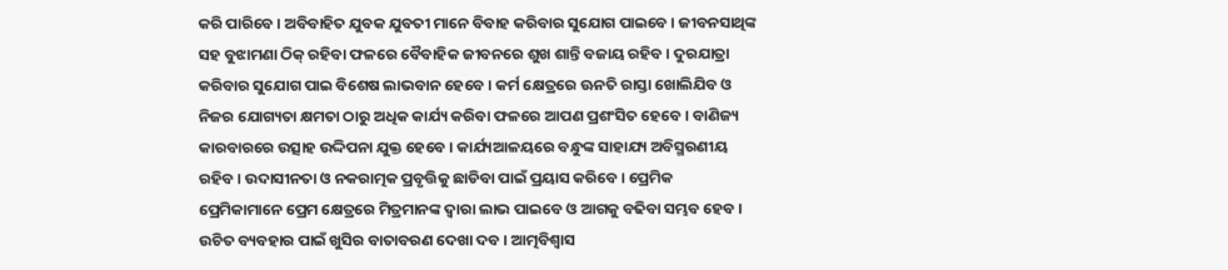କରି ପାରିବେ । ଅବିବାହିତ ଯୁବକ ଯୁବତୀ ମାନେ ବିବାହ କରିବାର ସୁଯୋଗ ପାଇବେ । ଜୀବନସାଥିଙ୍କ ସହ ବୁଝାମଣା ଠିକ୍ ରହିବା ଫଳରେ ବୈବାହିକ ଜୀବନରେ ଶୁଖ ଶାନ୍ତି ବଜାୟ ରହିବ । ଦୁରଯାତ୍ରା କରିବାର ସୁଯୋଗ ପାଇ ବିଶେଷ ଲାଭବାନ ହେବେ । କର୍ମ କ୍ଷେତ୍ରରେ ଊନତି ରାସ୍ତା ଖୋଲିଯିବ ଓ ନିଜର ଯୋଗ୍ୟତା କ୍ଷମତା ଠାରୁ ଅଧିକ କାର୍ଯ୍ୟ କରିବା ଫଳରେ ଆପଣ ପ୍ରଶଂସିତ ହେବେ । ବାଣିଜ୍ୟ କାରବାରରେ ଉତ୍ସାହ ଉଦ୍ଦିପନା ଯୁକ୍ତ ହେବେ । କାର୍ଯ୍ୟଆଳୟରେ ବନ୍ଧୁଙ୍କ ସାହାଯ୍ୟ ଅବିସ୍ମରଣୀୟ ରହିବ । ଉଦାସୀନତା ଓ ନକରାତ୍ମକ ପ୍ରବୃତ୍ତିକୁ ଛାଡିବା ପାଇଁ ପ୍ରୟାସ କରିବେ । ପ୍ରେମିକ ପ୍ରେମିକାମାନେ ପ୍ରେମ କ୍ଷେତ୍ରରେ ମିତ୍ରମାନଙ୍କ ଦ୍ଵାରା ଲାଭ ପାଇବେ ଓ ଆଗକୁ ବଢିବା ସମ୍ଭବ ହେବ ।
ଉଚିତ ବ୍ୟବହାର ପାଇଁ ଖୁସିର ବାତାବରଣ ଦେଖା ଦବ । ଆତ୍ମବିଶ୍ଵାସ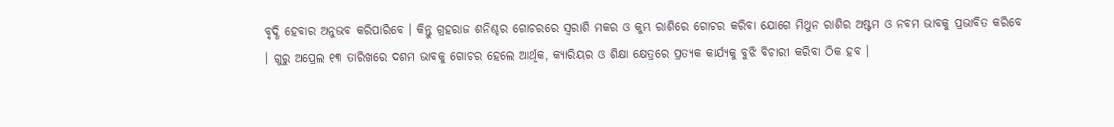ବୃଦ୍ଧି ହେବାର ଅନୁଭବ କରିପାରିବେ । କିନ୍ତୁ ଗ୍ରହରାଜ ଶନିଶ୍ଚର ଗୋଚରରେ ସ୍ଵରାଶି ମକର ଓ କୁମ୍ଭ ରାଶିରେ ଗୋଚର କରିବା ଯୋଗେ ମିଥୁନ ରାଶିର ଅଷ୍ଟମ ଓ ନବମ ଭାବକୁ ପ୍ରଭାବିତ କରିବେ । ଗୁରୁ ଅପ୍ରେଲ ୧୩ ତାରିଖରେ ଦଶମ ଭାବକୁ ଗୋଚର ହେଲେ ଆର୍ଥିକ, କ୍ୟାରିୟର ଓ ଶିକ୍ଷା କ୍ଷେତ୍ରରେ ପ୍ରତ୍ୟକ କାର୍ଯ୍ୟକୁ ବୁଝି ବିଚାରୀ କରିବା ଠିକ ହବ ।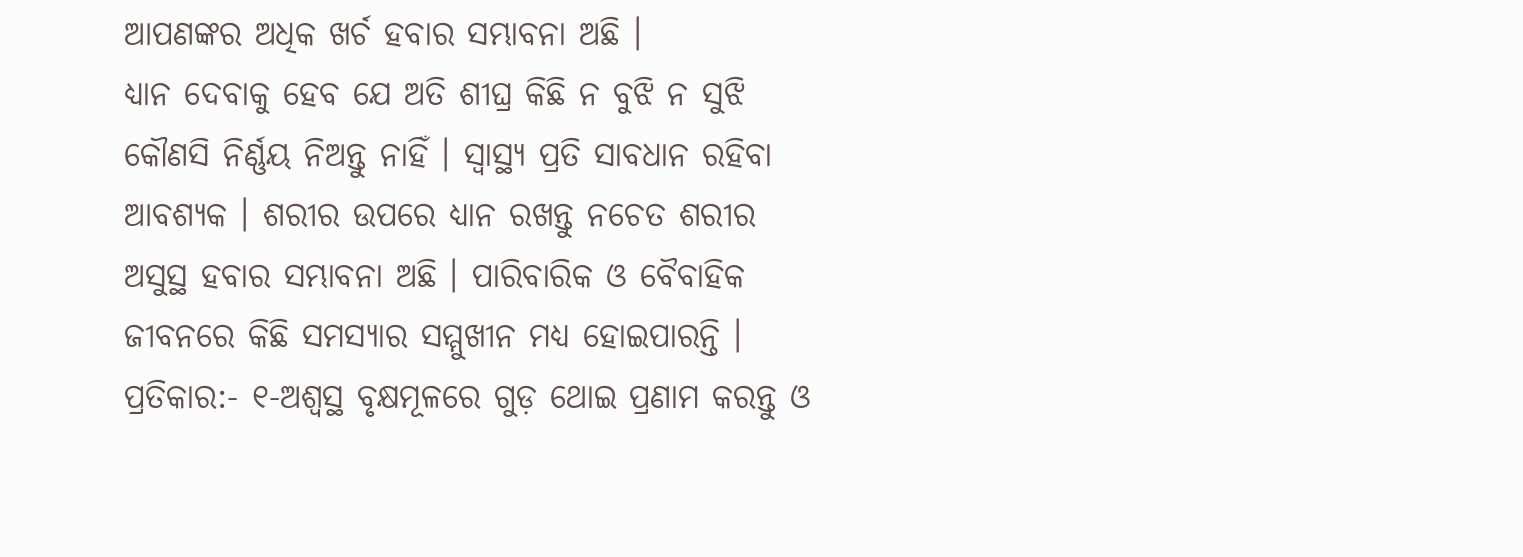ଆପଣଙ୍କର ଅଧିକ ଖର୍ଚ ହବାର ସମ୍ଭାବନା ଅଛି ।
ଧ୍ୟାନ ଦେବାକୁ ହେବ ଯେ ଅତି ଶୀଘ୍ର କିଛି ନ ବୁଝି ନ ସୁଝି କୌଣସି ନିର୍ଣ୍ଣୟ ନିଅନ୍ତୁ ନାହିଁ । ସ୍ୱାସ୍ଥ୍ୟ ପ୍ରତି ସାବଧାନ ରହିବା ଆବଶ୍ୟକ । ଶରୀର ଉପରେ ଧ୍ୟାନ ରଖନ୍ତୁ ନଚେତ ଶରୀର ଅସୁସ୍ଥ ହବାର ସମ୍ଭାବନା ଅଛି । ପାରିବାରିକ ଓ ବୈବାହିକ ଜୀବନରେ କିଛି ସମସ୍ୟାର ସମ୍ମୁଖୀନ ମଧ୍ୟ ହୋଇପାରନ୍ତି । ପ୍ରତିକାର:- ୧-ଅଶ୍ୱସ୍ଥ ବୃକ୍ଷମୂଳରେ ଗୁଡ଼ ଥୋଇ ପ୍ରଣାମ କରନ୍ତୁ ଓ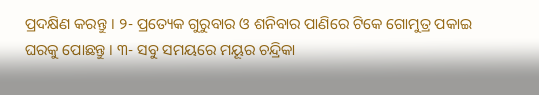ପ୍ରଦକ୍ଷିଣ କରନ୍ତୁ । ୨- ପ୍ରତ୍ୟେକ ଗୁରୁବାର ଓ ଶନିବାର ପାଣିରେ ଟିକେ ଗୋମୁତ୍ର ପକାଇ ଘରକୁ ପୋଛନ୍ତୁ । ୩- ସବୁ ସମୟରେ ମୟୂର ଚନ୍ଦ୍ରିକା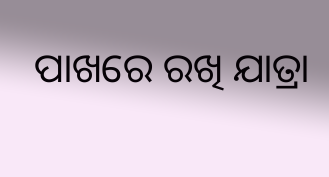ପାଖରେ ରଖି ଯାତ୍ରା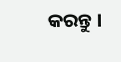କରନ୍ତୁ ।